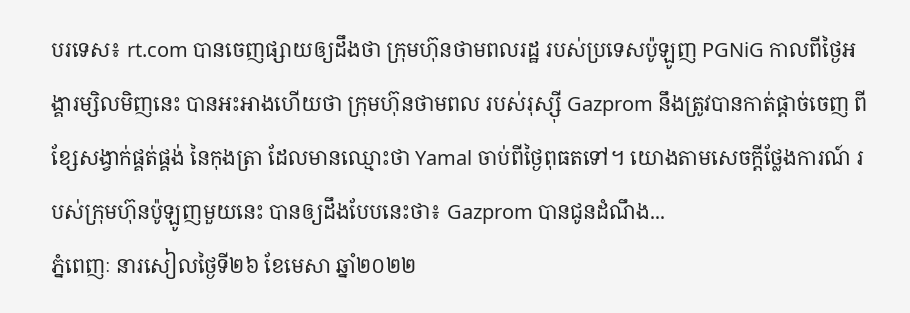បរទេស៖ rt.com បានចេញផ្សាយឲ្យដឹងថា ក្រុមហ៊ុនថាមពលរដ្ឋ របស់ប្រទេសប៉ូឡូញ PGNiG កាលពីថ្ងៃអង្គារម្សិលមិញនេះ បានអះអាងហើយថា ក្រុមហ៊ុនថាមពល របស់រុស្ស៊ី Gazprom នឹងត្រូវបានកាត់ផ្តាច់ចេញ ពីខ្សែសង្វាក់ផ្គត់ផ្គង់ នៃកុងត្រា ដែលមានឈ្មោះថា Yamal ចាប់ពីថ្ងៃពុធតទៅ។ យោងតាមសេចក្តីថ្លែងការណ៍ របស់ក្រុមហ៊ុនប៉ូឡូញមួយនេះ បានឲ្យដឹងបែបនេះថា៖ Gazprom បានជូនដំណឹង...
ភ្នំពេញៈ នារសៀលថ្ងៃទី២៦ ខែមេសា ឆ្នាំ២០២២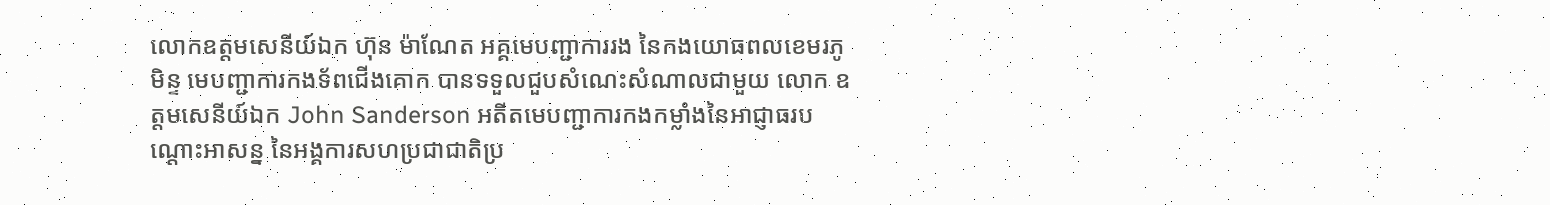លោកឧត្តមសេនីយ៍ឯក ហ៊ុន ម៉ាណែត អគ្គមេបញ្ជាការរង នៃកងយោធពលខេមរភូមិន្ទ មេបញ្ជាការកងទ័ពជើងគោក បានទទួលជួបសំណេះសំណាលជាមួយ លោក ឧត្តមសេនីយ៍ឯក John Sanderson អតីតមេបញ្ជាការកងកម្លាំងនៃអាជ្ញាធរបណ្តោះអាសន្ន នៃអង្គការសហប្រជាជាតិប្រ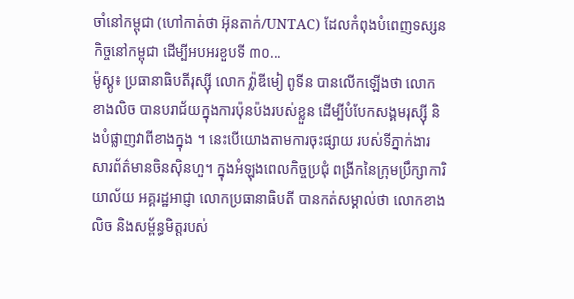ចាំនៅកម្ពុជា (ហៅកាត់ថា អ៊ុនតាក់/UNTAC) ដែលកំពុងបំពេញទស្សនកិច្ចនៅកម្ពុជា ដើម្បីអបអរខួបទី ៣០...
ម៉ូស្គូ៖ ប្រធានាធិបតីរុស្ស៊ី លោក វ្ល៉ាឌីមៀ ពូទីន បានលើកឡើងថា លោកខាងលិច បានបរាជ័យក្នុងការប៉ុនប៉ងរបស់ខ្លួន ដើម្បីបំបែកសង្គមរុស្ស៊ី និងបំផ្លាញវាពីខាងក្នុង ។ នេះបើយោងតាមការចុះផ្សាយ របស់ទីភ្នាក់ងារសារព័ត៌មានចិនស៊ិនហួ។ ក្នុងអំឡុងពេលកិច្ចប្រជុំ ពង្រីកនៃក្រុមប្រឹក្សាការិយាល័យ អគ្គរដ្ឋអាជ្ញា លោកប្រធានាធិបតី បានកត់សម្គាល់ថា លោកខាងលិច និងសម្ព័ន្ធមិត្តរបស់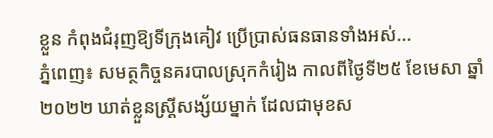ខ្លួន កំពុងជំរុញឱ្យទីក្រុងគៀវ ប្រើប្រាស់ធនធានទាំងអស់...
ភ្នំពេញ៖ សមត្ថកិច្ចនគរបាលស្រុកកំរៀង កាលពីថ្ងៃទី២៥ ខែមេសា ឆ្នាំ២០២២ ឃាត់ខ្លួនស្រ្តីសង្ស័យម្នាក់ ដែលជាមុខស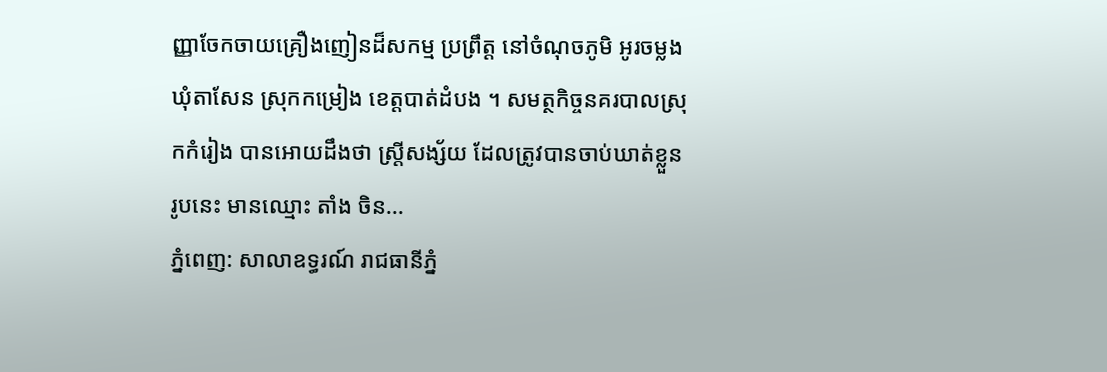ញ្ញាចែកចាយគ្រឿងញៀនដ៏សកម្ម ប្រព្រឹត្ត នៅចំណុចភូមិ អូរចម្លង ឃុំតាសែន ស្រុកកម្រៀង ខេត្តបាត់ដំបង ។ សមត្ថកិច្ចនគរបាលស្រុកកំរៀង បានអោយដឹងថា ស្រ្តីសង្ស័យ ដែលត្រូវបានចាប់ឃាត់ខ្លួន រូបនេះ មានឈ្មោះ តាំង ចិន...
ភ្នំពេញ: សាលាឧទ្ធរណ៍ រាជធានីភ្នំ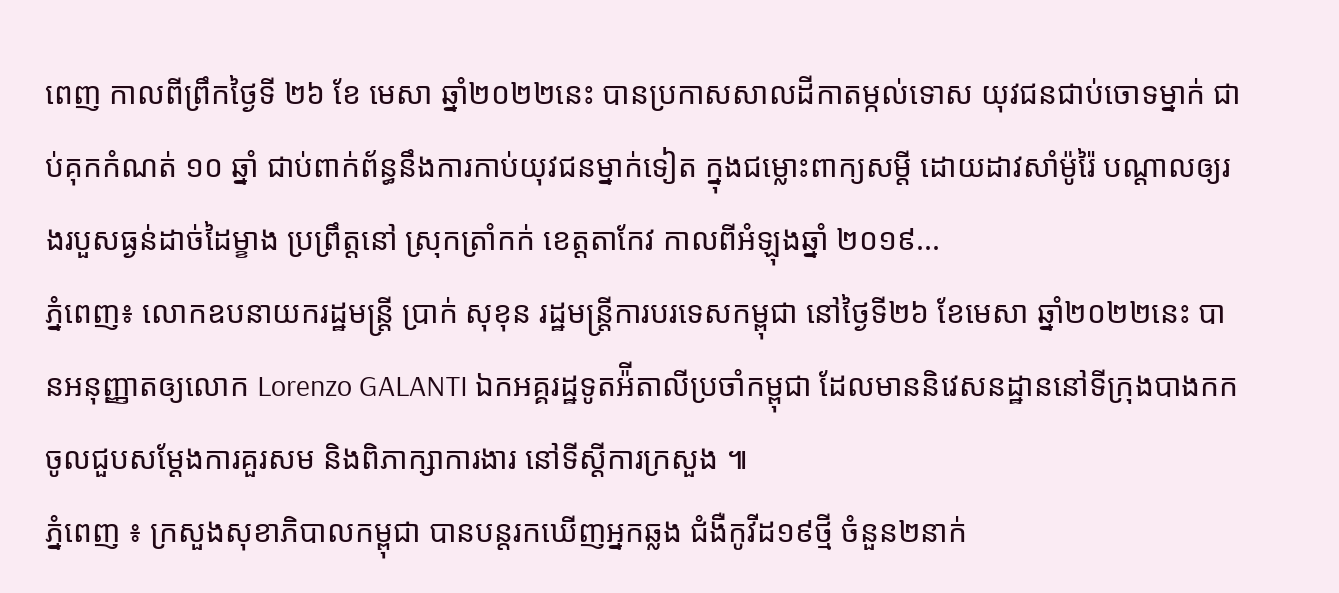ពេញ កាលពីព្រឹកថ្ងៃទី ២៦ ខែ មេសា ឆ្នាំ២០២២នេះ បានប្រកាសសាលដីកាតម្កល់ទោស យុវជនជាប់ចោទម្នាក់ ជាប់គុកកំណត់ ១០ ឆ្នាំ ជាប់ពាក់ព័ន្ធនឹងការកាប់យុវជនម្នាក់ទៀត ក្នុងជម្លោះពាក្យសម្តី ដោយដាវសាំម៉ូរ៉ៃ បណ្តាលឲ្យរងរបួសធ្ងន់ដាច់ដៃម្ខាង ប្រព្រឹត្តនៅ ស្រុកត្រាំកក់ ខេត្តតាកែវ កាលពីអំឡុងឆ្នាំ ២០១៩...
ភ្នំពេញ៖ លោកឧបនាយករដ្ឋមន្រ្តី ប្រាក់ សុខុន រដ្ឋមន្រ្តីការបរទេសកម្ពុជា នៅថ្ងៃទី២៦ ខែមេសា ឆ្នាំ២០២២នេះ បានអនុញ្ញាតឲ្យលោក Lorenzo GALANTI ឯកអគ្គរដ្ឋទូតអ៉ីតាលីប្រចាំកម្ពុជា ដែលមាននិវេសនដ្ឋាននៅទីក្រុងបាងកក ចូលជួបសម្តែងការគួរសម និងពិភាក្សាការងារ នៅទីស្ដីការក្រសួង ៕
ភ្នំពេញ ៖ ក្រសួងសុខាភិបាលកម្ពុជា បានបន្តរកឃើញអ្នកឆ្លង ជំងឺកូវីដ១៩ថ្មី ចំនួន២នាក់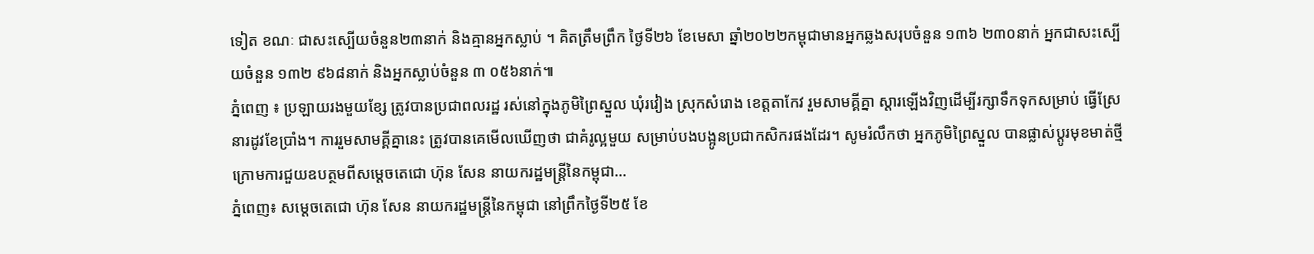ទៀត ខណៈ ជាសះស្បើយចំនួន២៣នាក់ និងគ្មានអ្នកស្លាប់ ។ គិតត្រឹមព្រឹក ថ្ងៃទី២៦ ខែមេសា ឆ្នាំ២០២២កម្ពុជាមានអ្នកឆ្លងសរុបចំនួន ១៣៦ ២៣០នាក់ អ្នកជាសះស្បើយចំនួន ១៣២ ៩៦៨នាក់ និងអ្នកស្លាប់ចំនួន ៣ ០៥៦នាក់៕
ភ្នំពេញ ៖ ប្រឡាយរងមួយខ្សែ ត្រូវបានប្រជាពលរដ្ឋ រស់នៅក្នុងភូមិព្រៃស្នួល ឃុំរវៀង ស្រុកសំរោង ខេត្តតាកែវ រួមសាមគ្គីគ្នា ស្ដារឡើងវិញដើម្បីរក្សាទឹកទុកសម្រាប់ ធ្វើស្រែនារដូវខែប្រាំង។ ការរួមសាមគ្គីគ្នានេះ ត្រូវបានគេមើលឃើញថា ជាគំរូល្អមួយ សម្រាប់បងបង្អូនប្រជាកសិករផងដែរ។ សូមរំលឹកថា អ្នកភូមិព្រៃស្នួល បានផ្លាស់ប្ដូរមុខមាត់ថ្មី ក្រោមការជួយឧបត្ថមពីសម្ដេចតេជោ ហ៊ុន សែន នាយករដ្ឋមន្រ្តីនៃកម្ពុជា...
ភ្នំពេញ៖ សម្តេចតេជោ ហ៊ុន សែន នាយករដ្ឋមន្ត្រីនៃកម្ពុជា នៅព្រឹកថ្ងៃទី២៥ ខែ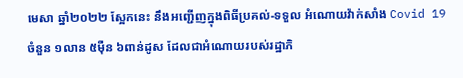មេសា ឆ្នាំ២០២២ ស្អែកនេះ នឹងអញ្ជើញក្នុងពិធីប្រគល់-ទទួល អំណោយវ៉ាក់សាំង Covid 19 ចំនួន ១លាន ៥ម៉ឺន ៦ពាន់ដូស ដែលជាអំណោយរបស់រដ្ឋាភិ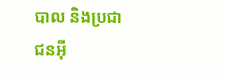បាល និងប្រជាជនអ៊ី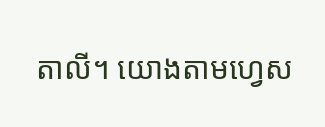តាលី។ យោងតាមហ្វេស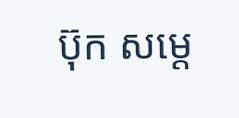ប៊ុក សម្ដេ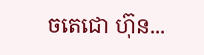ចតេជោ ហ៊ុន...